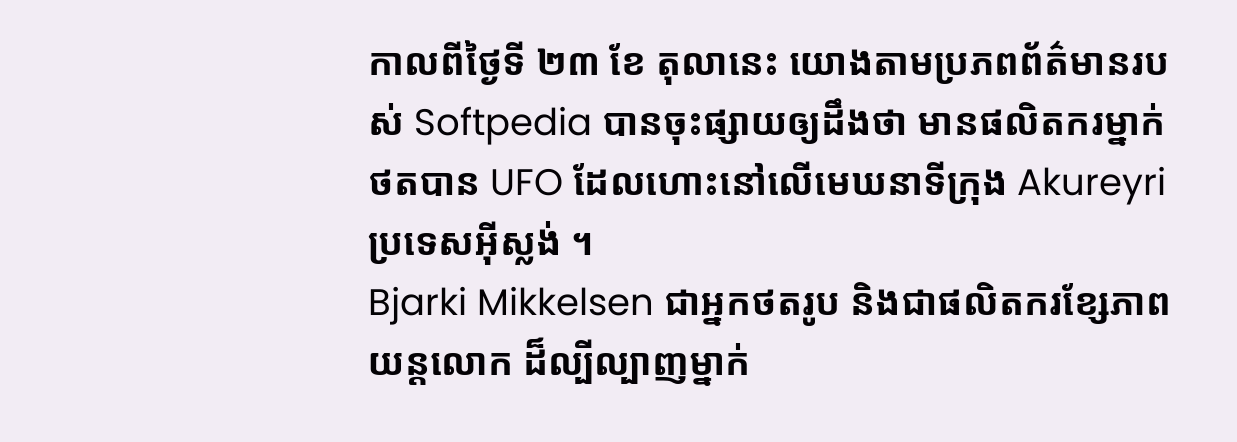កាលពីថ្ងៃទី ២៣ ខែ តុលានេះ យោងតាមប្រភពព័ត៌មានរបស់ Softpedia បានចុះផ្សាយឲ្យដឹងថា មានផលិតករម្នាក់ ថតបាន UFO ដែលហោះនៅលើមេឃនាទីក្រុង Akureyri ប្រទេសអ៊ីស្លង់ ។
Bjarki Mikkelsen ជាអ្នកថតរូប និងជាផលិតករខ្សែភាពយន្តលោក ដ៏ល្បីល្បាញម្នាក់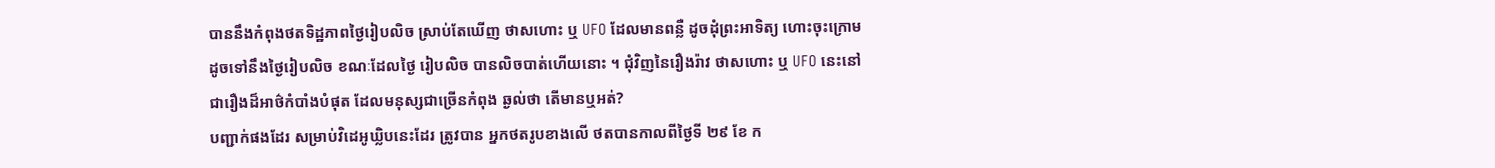បាននឹងកំពុងថតទិដ្ឋភាពថ្ងៃរៀបលិច ស្រាប់តែឃើញ ថាសហោះ ឬ UFO ដែលមានពន្លឺ ដូចដុំព្រះអាទិត្យ ហោះចុះក្រោម ដូចទៅនឹងថ្ងៃរៀបលិច ខណៈដែលថ្ងៃ រៀបលិច បានលិចបាត់ហើយនោះ ។ ជុំវិញនៃរឿងរ៉ាវ ថាសហោះ ឬ UFO នេះនៅជារឿងដ៏អាថ៌កំបាំងបំផុត ដែលមនុស្សជាច្រើនកំពុង ឆ្ងល់ថា តើមានឬអត់?
បញ្ជាក់ផងដែរ សម្រាប់វិដេអូឃ្លិបនេះដែរ ត្រូវបាន អ្នកថតរូបខាងលើ ថតបានកាលពីថ្ងៃទី ២៩ ខែ ក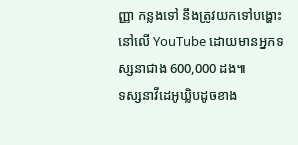ញ្ញា កន្លងទៅ នឹងត្រូវយកទៅបង្ហោះនៅលើ YouTube ដោយមានអ្នកទស្សនាជាង 600,000 ដង៕
ទស្សនាវីដេអូឃ្លិបដូចខាង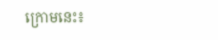ក្រោមនេះ៖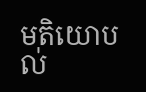មតិយោបល់